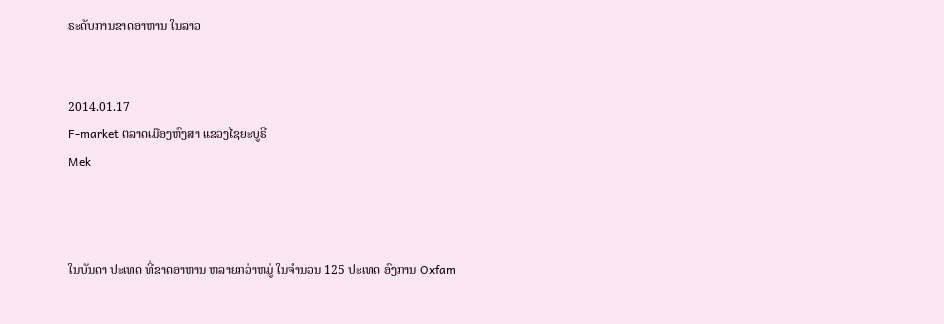ຣະດັບການຂາດອາຫານ ໃນລາວ


2014.01.17
F-market ຕລາດເມືອງຫົງສາ ແຂວງໄຊຍະບູຣີ
Mek



ໃນບັນດາ ປະເທດ ທີ່ຂາດອາຫານ ຫລາຍກວ່າຫມູ່ ໃນຈຳນວນ 125 ປະເທດ ອົງການ Oxfam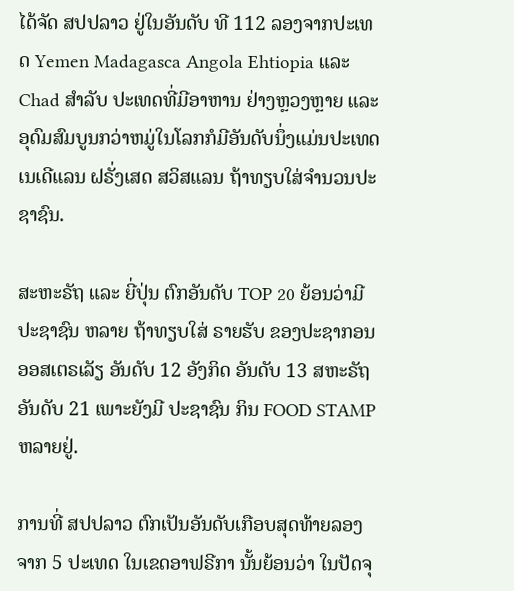ໄດ້ຈັດ ສປປລາວ ຢູ່ໃນອັນດັບ ທີ 112 ລອງຈາກປະເທດ Yemen Madagasca Angola Ehtiopia ແລະ Chad ສຳລັບ ປະເທດທີ່ມີອາຫານ ຢ່າງຫຼວງຫຼາຍ ແລະອຸດົມສົມບູນກວ່າຫມູ່ໃນໂລກກໍມີອັນດັບນຶ່ງແມ່ນປະເທດ ເນເດີແລນ ຝຣັ່ງເສດ ສວິສແລນ ຖ້າທຽບໃສ່ຈຳນວນປະຊາຊົນ.

ສະຫະຣັຖ ແລະ ຍີ່ປຸ່ນ ຕົກອັນດັບ TOP 20 ຍ້ອນວ່າມີ ປະຊາຊົນ ຫລາຍ ຖ້າທຽບໃສ່ ຣາຍຮັບ ຂອງປະຊາກອນ ອອສເຕຣເລັຽ ອັນດັບ 12 ອັງກິດ ອັນດັບ 13 ສຫະຣັຖ ອັນດັບ 21 ເພາະຍັງມີ ປະຊາຊົນ ກິນ FOOD STAMP ຫລາຍຢູ່.

ການທີ່ ສປປລາວ ຕົກເປັນອັນດັບເກືອບສຸດທ້າຍລອງຈາກ 5 ປະເທດ ໃນເຂດອາຟຣີກາ ນັ້ນຍ້ອນວ່າ ໃນປັດຈຸ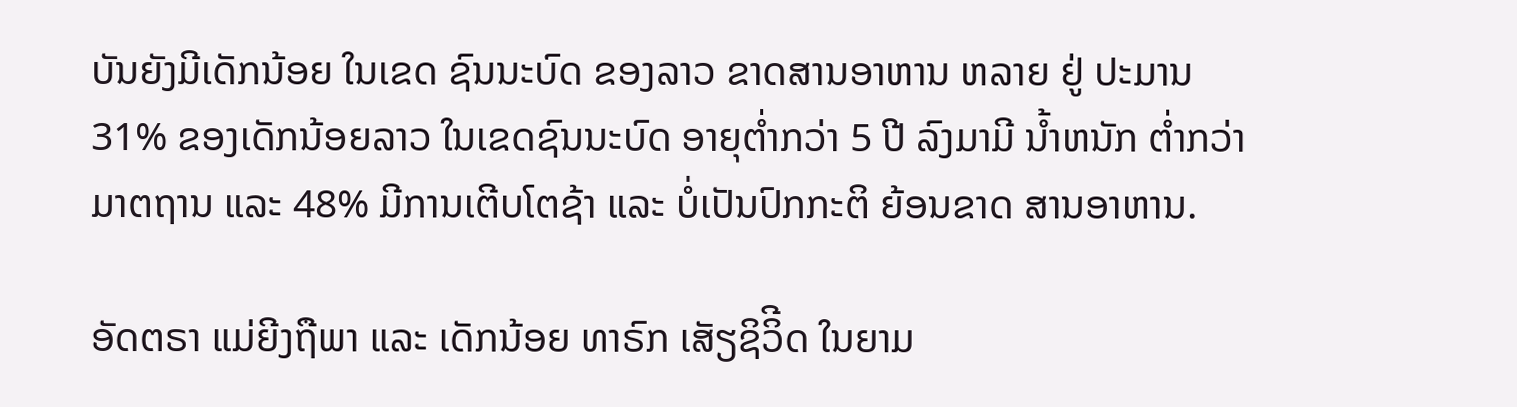ບັນຍັງມີເດັກນ້ອຍ ໃນເຂດ ຊົນນະບົດ ຂອງລາວ ຂາດສານອາຫານ ຫລາຍ ຢູ່ ປະມານ 31% ຂອງເດັກນ້ອຍລາວ ໃນເຂດຊົນນະບົດ ອາຍຸຕໍ່າກວ່າ 5 ປີ ລົງມາມີ ນໍ້າຫນັກ ຕໍ່າກວ່າ ມາຕຖານ ແລະ 48% ມີການເຕີບໂຕຊ້າ ແລະ ບໍ່ເປັນປົກກະຕິ ຍ້ອນຂາດ ສານອາຫານ.

ອັດຕຣາ ແມ່ຍີງຖືພາ ແລະ ເດັກນ້ອຍ ທາຣົກ ເສັຽຊິວິີດ ໃນຍາມ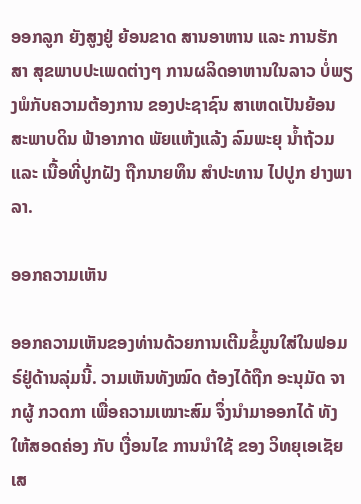ອອກລູກ ຍັງສູງຢູ່ ຍ້ອນຂາດ ສານອາຫານ ແລະ ການຮັກສາ ສຸຂພາບປະເພດຕ່າງໆ ການຜລິດອາຫານໃນລາວ ບໍ່ພຽງພໍກັບຄວາມຕ້ອງການ ຂອງປະຊາຊົນ ສາເຫດເປັນຍ້ອນ ສະພາບດິນ ຟ້າອາກາດ ພັຍແຫ້ງແລ້ງ ລົມພະຍຸ ນໍ້າຖ້ວມ ແລະ ເນື້ອທີ່ປູກຝັງ ຖືກນາຍທຶນ ສຳປະທານ ໄປປູກ ຢາງພາລາ.

ອອກຄວາມເຫັນ

ອອກຄວາມເຫັນຂອງທ່ານດ້ວຍການເຕີມຂໍ້ມູນໃສ່ໃນຟອມຣ໌ຢູ່ດ້ານລຸ່ມນີ້. ວາມເຫັນທັງໝົດ ຕ້ອງໄດ້ຖືກ ອະນຸມັດ ຈາກຜູ້ ກວດກາ ເພື່ອຄວາມເໝາະສົມ ຈຶ່ງນໍາມາອອກໄດ້ ທັງໃຫ້ສອດຄ່ອງ ກັບ ເງື່ອນໄຂ ການນຳໃຊ້ ຂອງ ວິທຍຸເອເຊັຍເສ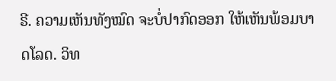ຣີ. ຄວາມເຫັນທັງໝົດ ຈະບໍ່ປາກົດອອກ ໃຫ້ເຫັນພ້ອມບາດໂລດ. ວິທ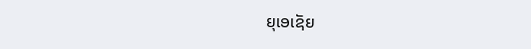ຍຸເອເຊັຍ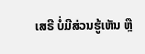ເສຣີ ບໍ່ມີສ່ວນຮູ້ເຫັນ ຫຼື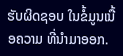ຮັບຜິດຊອບ ໃນຂໍ້ມູນເນື້ອຄວາມ ທີ່ນໍາມາອອກ.